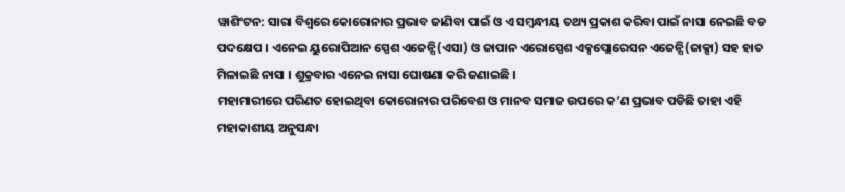ୱାଶିଂଟନ: ସାରା ବିଶ୍ବରେ କୋରୋନାର ପ୍ରଭାବ ଜାଣିବା ପାଇଁ ଓ ଏ ସମ୍ବନ୍ଧୀୟ ତଥ୍ୟ ପ୍ରକାଶ କରିବା ପାଇଁ ନାସା ନେଇଛି ବଡ ପଦକ୍ଷେପ । ଏନେଇ ୟୁରୋପିଆନ ସ୍ପେଶ ଏଜେନ୍ସି(ଏସା) ଓ ଜାପାନ ଏରୋସ୍ପେଶ ଏକ୍ସପ୍ଲୋରେସନ ଏଜେନ୍ସି(ଜାକ୍ସା) ସହ ହାତ ମିଳାଇଛି ନାସା । ଶୁକ୍ରବାର ଏନେଇ ନାସା ଘୋଷଣା କରି ଜଣାଇଛି ।
ମହାମାରୀରେ ପରିଣତ ହୋଇଥିବା କୋରୋନାର ପରିବେଶ ଓ ମାନବ ସମାଜ ଉପରେ କ’ଣ ପ୍ରଭାବ ପଡିଛି ତାହା ଏହି ମହାକାଶୀୟ ଅନୁସନ୍ଧା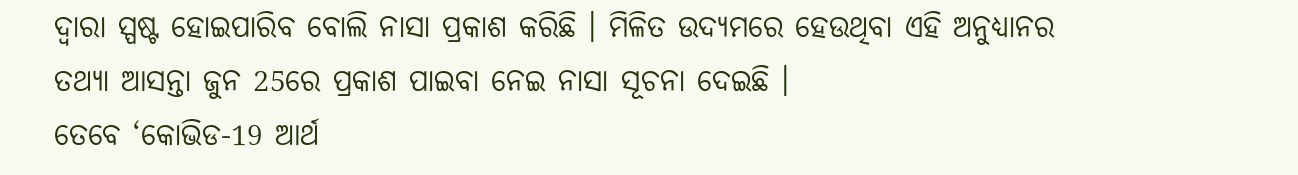ଦ୍ବାରା ସ୍ପଷ୍ଟ ହୋଇପାରିବ ବୋଲି ନାସା ପ୍ରକାଶ କରିଛି । ମିଳିତ ଉଦ୍ୟମରେ ହେଉଥିବା ଏହି ଅନୁଧ୍ୟାନର ତଥ୍ୟା ଆସନ୍ତା ଜୁନ 25ରେ ପ୍ରକାଶ ପାଇବା ନେଇ ନାସା ସୂଚନା ଦେଇଛି ।
ତେବେ ‘କୋଭିଡ-19 ଆର୍ଥ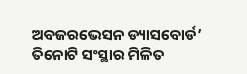ଅବଜରଭେସନ ଡ୍ୟାସବୋର୍ଡ’ ତିନୋଟି ସଂସ୍ଥାର ମିଳିତ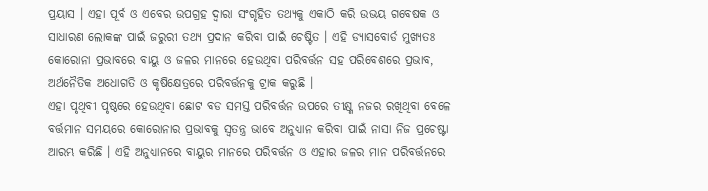ପ୍ରୟାସ । ଏହା ପୂର୍ବ ଓ ଏବେର ଉପଗ୍ରହ ଦ୍ବାରା ସଂଗୃହିତ ତଥ୍ୟକୁ ଏକାଠି କରି ଉଭୟ ଗବେଷକ ଓ ସାଧାରଣ ଲୋକଙ୍କ ପାଇଁ ଜରୁରୀ ତଥ୍ୟ ପ୍ରଦାନ କରିବା ପାଇଁ ଚେଷ୍ଟିତ । ଏହି ଡ୍ୟାସବୋର୍ଡ ମୁଖ୍ୟତଃ କୋରୋନା ପ୍ରଭାବରେ ବାୟୁ ଓ ଜଳର ମାନରେ ହେଉଥିବା ପରିବର୍ତ୍ତନ ସହ ପରିବେଶରେ ପ୍ରଭାବ, ଅର୍ଥନୈତିକ ଅଧୋଗତି ଓ କୃଷିକ୍ଷେତ୍ରରେ ପରିବର୍ତ୍ତନକୁ ଟ୍ରାକ କରୁଛି ।
ଏହା ପୃଥିବୀ ପୃଷ୍ଠରେ ହେଉଥିବା ଛୋଟ ବଡ ସମସ୍ତ ପରିବର୍ତ୍ତନ ଉପରେ ତୀକ୍ଷ୍ଣ ନଜର ରଖିଥିବା ବେଳେ ବର୍ତ୍ତମାନ ସମୟରେ କୋରୋନାର ପ୍ରଭାବକୁ ସ୍ବତନ୍ତ୍ର ଭାବେ ଅନୁଧ୍ୟାନ କରିବା ପାଇଁ ନାସା ନିଜ ପ୍ରଚେଷ୍ଟା ଆରମ୍ଭ କରିଛି । ଏହି ଅନୁଧ୍ୟାନରେ ବାୟୁର ମାନରେ ପରିବର୍ତ୍ତନ ଓ ଏହାର ଜଳର ମାନ ପରିବର୍ତ୍ତନରେ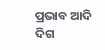ପ୍ରଭାବ ଆଦି ଦିଗ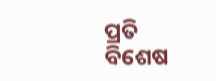ପ୍ରତି ବିଶେଷ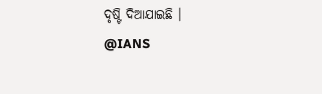ଦୃଷ୍ଟି ଦିଆଯାଇଛି ।
@IANS